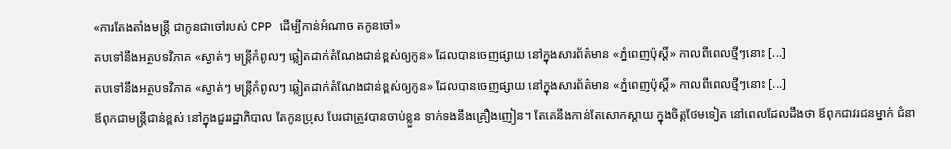«ការតែងតាំងមន្ត្រី ជាកូនជាចៅរបស់ CPP ដើម្បីកាន់អំណាច តកូនចៅ»
តបទៅនឹងអត្ថបទវិភាគ «ស្ងាត់ៗ មន្ត្រីកំពូលៗ ឆ្លៀតដាក់តំណែងជាន់ខ្ពស់ឲ្យកូន» ដែលបានចេញផ្សាយ នៅក្នុងសារព័ត៌មាន «ភ្នំពេញប៉ុស្ដិ៍» កាលពីពេលថ្មីៗនោះ [...]
តបទៅនឹងអត្ថបទវិភាគ «ស្ងាត់ៗ មន្ត្រីកំពូលៗ ឆ្លៀតដាក់តំណែងជាន់ខ្ពស់ឲ្យកូន» ដែលបានចេញផ្សាយ នៅក្នុងសារព័ត៌មាន «ភ្នំពេញប៉ុស្ដិ៍» កាលពីពេលថ្មីៗនោះ [...]
ឪពុកជាមន្ត្រីជាន់ខ្ពស់ នៅក្នុងជួររដ្ឋាភិបាល តែកូនប្រុស បែរជាត្រូវបានចាប់ខ្លួន ទាក់ទងនឹងគ្រឿងញៀន។ តែគេនឹងកាន់តែសោកស្ដាយ ក្នុងចិត្តថែមទៀត នៅពេលដែលដឹងថា ឪពុកជាវរជនម្នាក់ ជំនា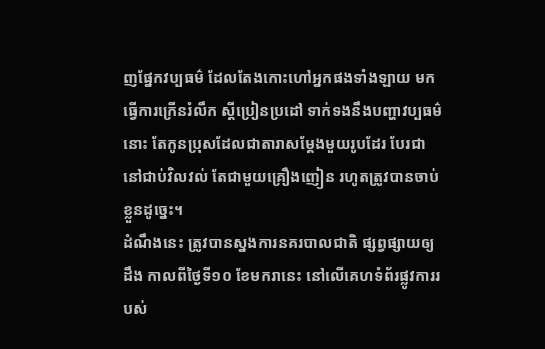ញផ្នែកវប្បធម៌ ដែលតែងកោះហៅអ្នកផងទាំងឡាយ មកធ្វើការក្រើនរំលឹក ស្ដីប្រៀនប្រដៅ ទាក់ទងនឹងបញ្ហាវប្បធម៌នោះ តែកូនប្រុសដែលជាតារាសម្ដែងមួយរូបដែរ បែរជានៅជាប់វិលវល់ តែជាមួយគ្រឿងញៀន រហូតត្រូវបានចាប់ខ្លួនដូច្នេះ។
ដំណឹងនេះ ត្រូវបានស្នងការនគរបាលជាតិ ផ្សព្វផ្សាយឲ្យដឹង កាលពីថ្ងៃទី១០ ខែមករានេះ នៅលើគេហទំព័រផ្លូវការរបស់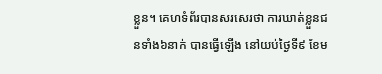ខ្លួន។ គេហទំព័របានសរសេរថា ការឃាត់ខ្លួនជនទាំង៦នាក់ បានធ្វើឡើង នៅយប់ថ្ងៃទី៩ ខែម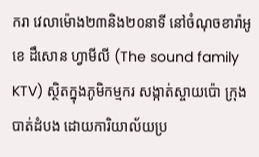ករា វេលាម៉ោង២៣និង២០នាទី នៅចំណុចខារ៉ាអូខេ ដឹសោន ហ្វាមីលី (The sound family KTV) ស្ថិតក្នុងភូមិកម្មករ សង្កាត់ស្ចាយប៉ោ ក្រុងបាត់ដំបង ដោយការិយាល័យប្រ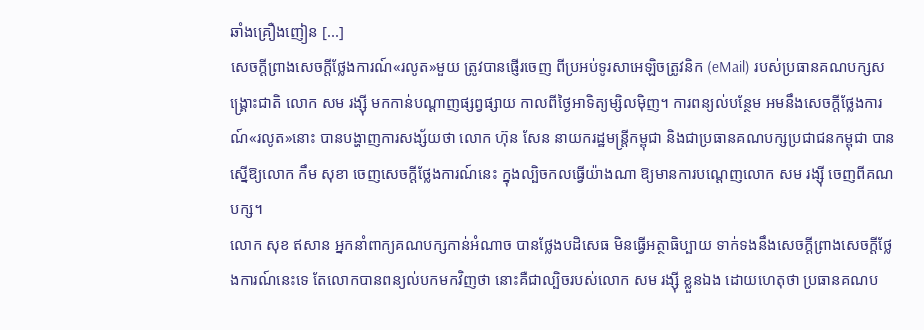ឆាំងគ្រឿងញៀន [...]
សេចក្ដីព្រាងសេចក្ដីថ្លែងការណ៍«រលូត»មួយ ត្រូវបានផ្ញើរចេញ ពីប្រអប់ទូរសាអេឡិចត្រូវនិក (eMail) របស់ប្រធានគណបក្សសង្គ្រោះជាតិ លោក សម រង្ស៊ី មកកាន់បណ្ដាញផ្សព្វផ្សាយ កាលពីថ្ងៃអាទិត្យម្សិលម៉ិញ។ ការពន្យល់បន្ថែម អមនឹងសេចក្ដីថ្លែងការណ៍«រលូត»នោះ បានបង្ហាញការសង្ស័យថា លោក ហ៊ុន សែន នាយករដ្ឋមន្ត្រីកម្ពុជា និងជាប្រធានគណបក្សប្រជាជនកម្ពុជា បានស្នើឱ្យលោក កឹម សុខា ចេញសេចក្ដីថ្លែងការណ៍នេះ ក្នុងល្បិចកលធ្វើយ៉ាងណា ឱ្យមានការបណ្ដេញលោក សម រង្ស៊ី ចេញពីគណបក្ស។
លោក សុខ ឥសាន អ្នកនាំពាក្យគណបក្សកាន់អំណាច បានថ្លែងបដិសេធ មិនធ្វើអត្ថាធិប្បាយ ទាក់ទងនឹងសេចក្ដីព្រាងសេចក្ដីថ្លែងការណ៍នេះទេ តែលោកបានពន្យល់បកមកវិញថា នោះគឺជាល្បិចរបស់លោក សម រង្ស៊ី ខ្លួនឯង ដោយហេតុថា ប្រធានគណប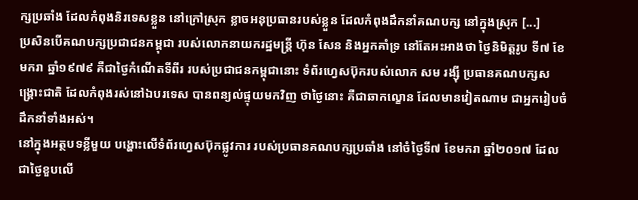ក្សប្រឆាំង ដែលកំពុងនិរទេសខ្លួន នៅក្រៅស្រុក ខ្លាចអនុប្រធានរបស់ខ្លួន ដែលកំពុងដឹកនាំគណបក្ស នៅក្នុងស្រុក [...]
ប្រសិនបើគណបក្សប្រជាជនកម្ពុជា របស់លោកនាយករដ្ឋមន្ត្រី ហ៊ុន សែន និងអ្នកគាំទ្រ នៅតែអះអាងថា ថ្ងៃនិមិត្តរូប ទី៧ ខែមករា ឆ្នាំ១៩៧៩ គឺជាថ្ងៃកំណើតទីពីរ របស់ប្រជាជនកម្ពុជានោះ ទំព័រហ្វេសប៊ុករបស់លោក សម រង្ស៊ី ប្រធានគណបក្សសង្គ្រោះជាតិ ដែលកំពុងរស់នៅឯបរទេស បានពន្យល់ផ្ទុយមកវិញ ថាថ្ងៃនោះ គឺជាឆាកល្ខោន ដែលមានវៀតណាម ជាអ្នករៀបចំដឹកនាំទាំងអស់។
នៅក្នុងអត្ថបទខ្លីមួយ បង្ហោះលើទំព័រហ្វេសប៊ុកផ្លូវការ របស់ប្រធានគណបក្សប្រឆាំង នៅចំថ្ងៃទី៧ ខែមករា ឆ្នាំ២០១៧ ដែលជាថ្ងៃខួបលើ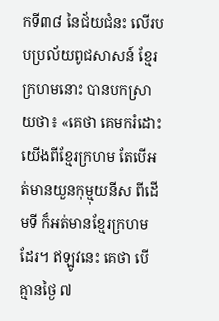កទី៣៨ នៃជ័យជំនះ លើរបបប្រល័យពូជសាសន៍ ខ្មែរក្រហមនោះ បានបកស្រាយថា៖ «គេថា គេមករំដោះយើងពីខ្មែរក្រហម តែបើអត់មានយួនកុម្មុយនីស ពីដើមទី ក៏អត់មានខ្មែរក្រហមដែរ។ ឥឡូវនេះ គេថា បើគ្មានថ្ងៃ ៧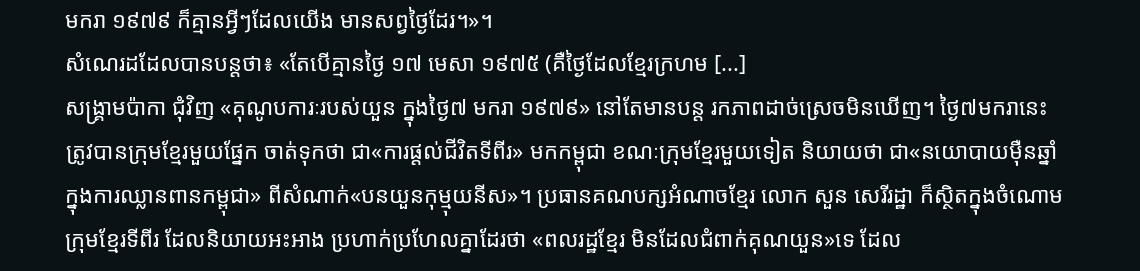មករា ១៩៧៩ ក៏គ្មានអ្វីៗដែលយើង មានសព្វថ្ងៃដែរ។»។
សំណេរដដែលបានបន្តថា៖ «តែបើគ្មានថ្ងៃ ១៧ មេសា ១៩៧៥ (គឺថ្ងៃដែលខ្មែរក្រហម [...]
សង្គ្រាមប៉ាកា ជុំវិញ «គុណូបការៈរបស់យួន ក្នុងថ្ងៃ៧ មករា ១៩៧៩» នៅតែមានបន្ត រកភាពដាច់ស្រេចមិនឃើញ។ ថ្ងៃ៧មករានេះ ត្រូវបានក្រុមខ្មែរមួយផ្នែក ចាត់ទុកថា ជា«ការផ្ដល់ជីវិតទីពីរ» មកកម្ពុជា ខណៈក្រុមខ្មែរមួយទៀត និយាយថា ជា«នយោបាយម៉ឺនឆ្នាំ ក្នុងការឈ្លានពានកម្ពុជា» ពីសំណាក់«បនយួនកុម្មុយនីស»។ ប្រធានគណបក្សអំណាចខ្មែរ លោក សួន សេរីរដ្ឋា ក៏ស្ថិតក្នុងចំណោមក្រុមខ្មែរទីពីរ ដែលនិយាយអះអាង ប្រហាក់ប្រហែលគ្នាដែរថា «ពលរដ្ឋខ្មែរ មិនដែលជំពាក់គុណយួន»ទេ ដែល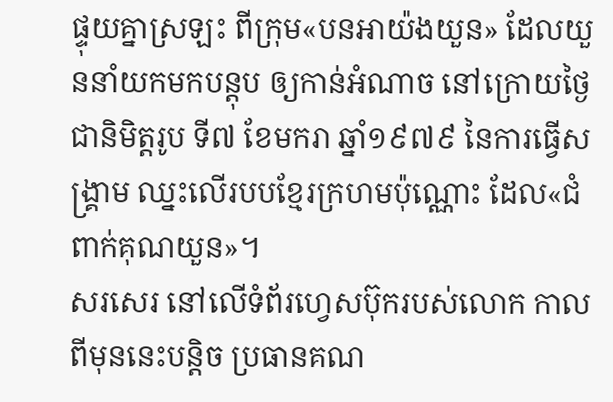ផ្ទុយគ្នាស្រឡះ ពីក្រុម«បនអាយ៉ងយួន» ដែលយួននាំយកមកបន្តុប ឲ្យកាន់អំណាច នៅក្រោយថ្ងៃជានិមិត្តរូប ទី៧ ខែមករា ឆ្នាំ១៩៧៩ នៃការធ្វើសង្គ្រាម ឈ្នះលើរបបខ្មែរក្រហមប៉ុណ្ណោះ ដែល«ជំពាក់គុណយួន»។
សរសេរ នៅលើទំព័រហ្វេសប៊ុករបស់លោក កាលពីមុននេះបន្តិច ប្រធានគណ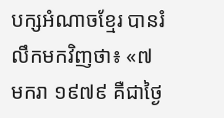បក្សអំណាចខ្មែរ បានរំលឹកមកវិញថា៖ «៧ មករា ១៩៧៩ គឺជាថ្ងៃ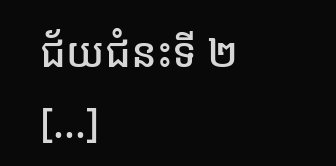ជ័យជំនះទី ២ [...]